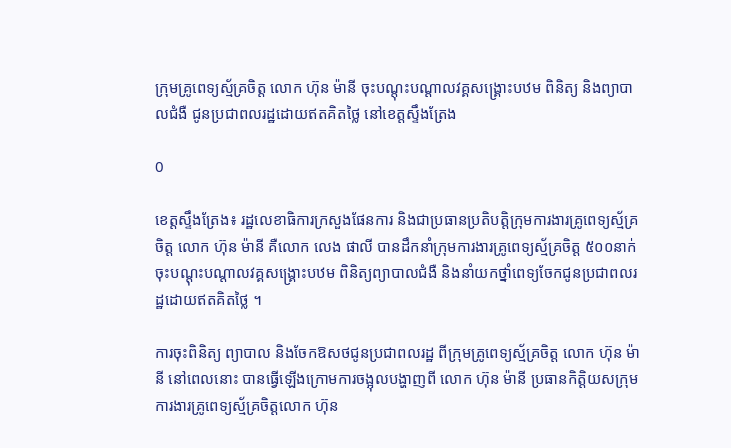ក្រុមគ្រូពេទ្យស្ម័គ្រចិត្ត លោក ហ៊ុន ម៉ានី ចុះបណ្តុះបណ្តាលវគ្គសង្រ្គោះបឋម ពិនិត្យ និងព្យាបាលជំងឺ ជូនប្រជាពលរដ្ឋដោយឥតគិតថ្លៃ នៅខេត្តស្ទឹងត្រែង

0

ខេត្តស្ទឹងត្រែង៖ រដ្ឋលេខាធិការក្រសួងផែនការ និងជាប្រធានប្រតិបត្តិក្រុមការងារគ្រូពេទ្យស្ម័គ្រចិត្ត លោក ហ៊ុន ម៉ានី គឺលោក លេង ផាលី បានដឹកនាំក្រុមការងារគ្រូពេទ្យស្ម័គ្រចិត្ត ៥០០នាក់ ចុះបណ្តុះបណ្តាលវគ្គសង្រ្គោះបឋម ពិនិត្យព្យាបាលជំងឺ និងនាំយកថ្នាំពេទ្យចែកជូនប្រជាពលរដ្ឋដោយឥតគិតថ្លៃ ។

ការចុះពិនិត្យ ព្យាបាល និងចែកឱសថជូនប្រជាពលរដ្ឋ ពីក្រុមគ្រូពេទ្យស្ម័គ្រចិត្ត លោក ហ៊ុន ម៉ានី នៅពេលនោះ បានធ្វើឡើងក្រោមការចង្អុលបង្ហាញពី លោក ហ៊ុន ម៉ានី ប្រធានកិត្តិយសក្រុមការងារគ្រូពេទ្យស្ម័គ្រចិត្តលោក ហ៊ុន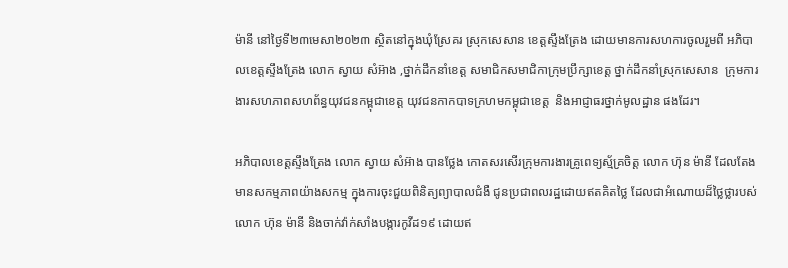ម៉ានី នៅថ្ងៃទី២៣មេសា២០២៣ ស្ថិតនៅក្នុងឃុំស្រែគរ ស្រុកសេសាន ខេត្តស្ទឹងត្រែង ដោយមានការសហការចូលរួមពី អភិបាលខេត្តស្ទឹងត្រែង លោក ស្វាយ សំអ៊ាង ,ថ្នាក់ដឹកនាំខេត្ត សមាជិកសមាជិកាក្រុមប្រឹក្សាខេត្ត ថ្នាក់ដឹកនាំស្រុកសេសាន  ក្រុមការងារសហភាពសហព័ន្ធយុវជនកម្ពុជាខេត្ត យុវជនកាកបាទក្រហមកម្ពុជាខេត្ត  និងអាជ្ញាធរថ្នាក់មូលដ្ឋាន ផងដែរ។

អភិបាលខេត្តស្ទឹងត្រែង លោក ស្វាយ សំអ៊ាង បានថ្លែង កោតសរសើរក្រុមការងារគ្រូពេទ្យស្ម័គ្រចិត្ត លោក ហ៊ុន ម៉ានី ដែលតែងមានសកម្មភាពយ៉ាងសកម្ម ក្នុងការចុះជួយពិនិត្យព្យាបាលជំងឺ ជូនប្រជាពលរដ្ឋដោយឥតគិតថ្លៃ ដែលជាអំណោយដ៏ថ្លៃថ្លារបស់លោក ហ៊ុន ម៉ានី និងចាក់វ៉ាក់សាំងបង្ការកូវីដ១៩ ដោយឥ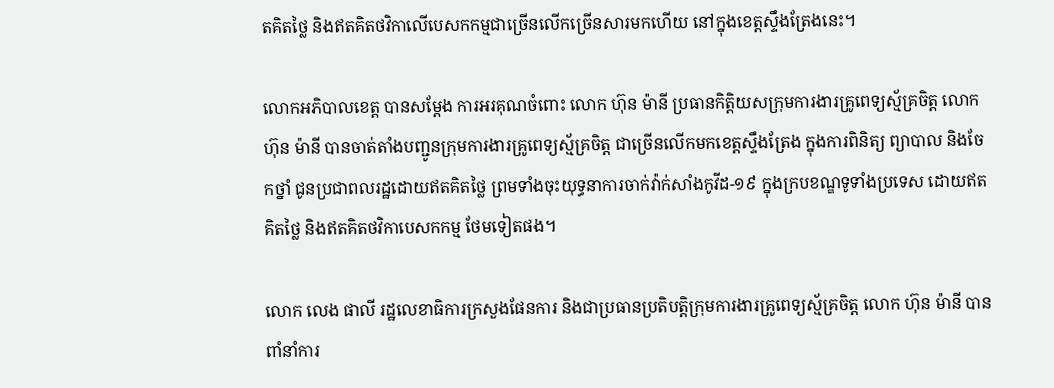តគិតថ្លៃ និងឥតគិតថវិកាលើបេសកកម្មជាច្រើនលើកច្រើនសារមកហើយ នៅក្នុងខេត្តស្ទឹងត្រែងនេះ។

លោកអភិបាលខេត្ត បានសម្តែង ការអរគុណចំពោះ លោក ហ៊ុន ម៉ានី ប្រធានកិត្តិយសក្រុមការងារគ្រូពេទ្យស្ម័គ្រចិត្ត លោក ហ៊ុន ម៉ានី បានចាត់តាំងបញ្ជូនក្រុមការងារគ្រូពេទ្យស្ម័គ្រចិត្ត ជាច្រើនលើកមកខេត្តស្ទឹងត្រែង ក្នុងការពិនិត្យ ព្យាបាល និងចែកថ្នាំ ជូនប្រជាពលរដ្ឋដោយឥតគិតថ្លៃ ព្រមទាំងចុះយុទ្ធនាការចាក់វ៉ាក់សាំងកូវីដ-១៩ ក្នុងក្របខណ្ឌទូទាំងប្រទេស ដោយឥតគិតថ្លៃ និងឥតគិតថវិកាបេសកកម្ម ថែមទៀតផង។

លោក លេង ផាលី រដ្ឋលេខាធិការក្រសួងផែនការ និងជាប្រធានប្រតិបត្តិក្រុមការងារគ្រូពេទ្យស្ម័គ្រចិត្ត លោក ហ៊ុន ម៉ានី បានពាំនាំការ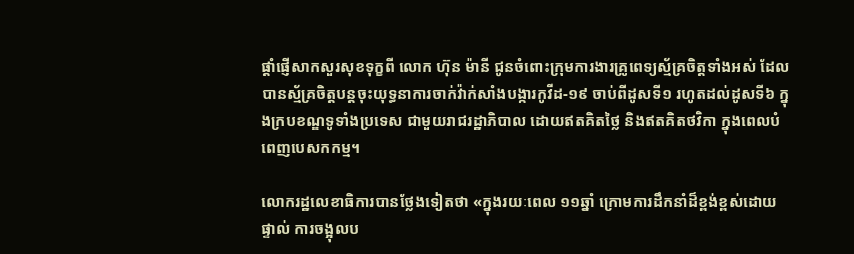ផ្តាំផ្ញើសាកសួរសុខទុក្ខពី លោក ហ៊ុន ម៉ានី ជូនចំពោះក្រុមការងារគ្រូពេទ្យស្ម័គ្រចិត្តទាំងអស់ ដែលបានស្ម័គ្រចិត្តបន្តចុះយុទ្ធនាការចាក់វ៉ាក់សាំងបង្ការកូវីដ-១៩ ចាប់ពីដូសទី១ រហូតដល់ដូសទី៦ ក្នុងក្របខណ្ឌទូទាំងប្រទេស ជាមួយរាជរដ្ឋាភិបាល ដោយឥតគិតថ្លៃ និងឥតគិតថវិកា ក្នុងពេលបំពេញបេសកកម្ម។

លោករដ្ឋលេខាធិការបានថ្លែងទៀតថា «ក្នុងរយៈពេល ១១ឆ្នាំ ក្រោមការដឹកនាំដ៏ខ្ពង់ខ្ពស់ដោយផ្ទាល់ ការចង្អុលប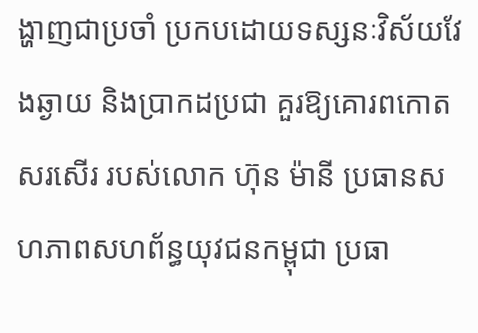ង្ហាញជាប្រចាំ ប្រកបដោយទស្សនៈវិស័យវែងឆ្ងាយ និងប្រាកដប្រជា គួរឱ្យគោរពកោតសរសើរ របស់លោក ហ៊ុន ម៉ានី ប្រធានសហភាពសហព័ន្ធយុវជនកម្ពុជា ប្រធា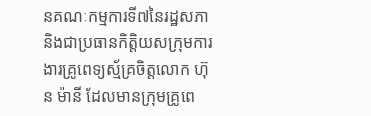នគណៈកម្មការទី៧នៃរដ្ឋសភា និងជាប្រធានកិត្តិយសក្រុមការងារគ្រូពេទ្យស្ម័គ្រចិត្តលោក ហ៊ុន ម៉ានី ដែលមានក្រុមគ្រូពេ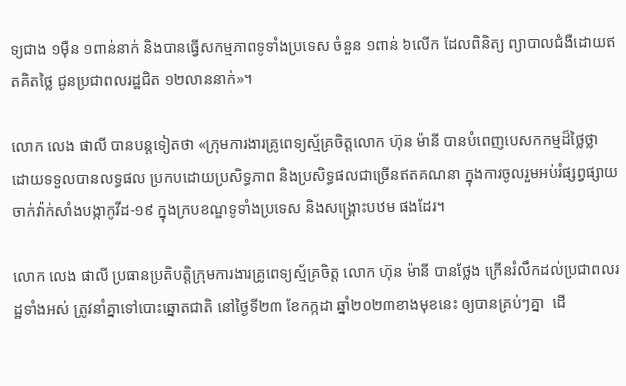ទ្យជាង ១ម៉ឺន ១ពាន់នាក់ និងបានធ្វើសកម្មភាពទូទាំងប្រទេស ចំនួន ១ពាន់ ៦លើក ដែលពិនិត្យ ព្យាបាលជំងឺដោយឥតគិតថ្លៃ ជូនប្រជាពលរដ្ឋជិត ១២លាននាក់»។

លោក លេង ផាលី បានបន្តទៀតថា «ក្រុមការងារគ្រូពេទ្យស្ម័គ្រចិត្តលោក ហ៊ុន ម៉ានី បានបំពេញបេសកកម្មដ៏ថ្លៃថ្លា ដោយទទួលបានលទ្ធផល ប្រកបដោយប្រសិទ្ធភាព និងប្រសិទ្ធផលជាច្រើនឥតគណនា ក្នុងការចូលរួមអប់រំផ្សព្វផ្សាយ ចាក់វ៉ាក់សាំងបង្កាកូវីដ-១៩ ក្នុងក្របខណ្ឌទូទាំងប្រទេស និងសង្គ្រោះបឋម ផងដែរ។

លោក លេង ផាលី ប្រធានប្រតិបត្តិក្រុមការងារគ្រូពេទ្យស្ម័គ្រចិត្ត លោក ហ៊ុន ម៉ានី បានថ្លែង ក្រើនរំលឹកដល់ប្រជាពលរដ្ឋទាំងអស់ ត្រូវនាំគ្នាទៅបោះឆ្នោតជាតិ នៅថ្ងៃទី២៣ ខែកក្កដា ឆ្នាំ២០២៣ខាងមុខនេះ ឲ្យបានគ្រប់ៗគ្នា  ដើ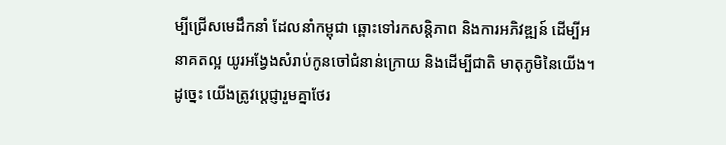ម្បីជ្រើសមេដឹកនាំ ដែលនាំកម្ពុជា ឆ្ពោះទៅរកសន្តិភាព និងការអភិវឌ្ឍន៍ ដើម្បីអនាគតល្អ យូរអង្វែងសំរាប់កូនចៅជំនាន់ក្រោយ និងដើម្បីជាតិ មាតុភូមិនៃយើង។ ដូច្នេះ យើងត្រូវប្តេជ្ញារួមគ្នាថែរ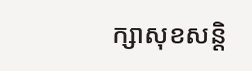ក្សាសុខសន្តិ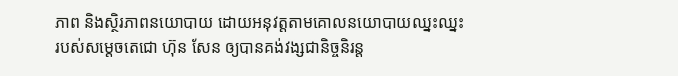ភាព និងស្ថិរភាពនយោបាយ ដោយអនុវត្តតាមគោលនយោបាយឈ្នះឈ្នះ របស់សម្តេចតេជោ ហ៊ុន សែន ឲ្យបានគង់វង្សជានិច្ចនិរន្ត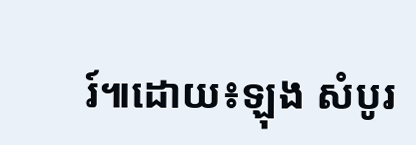រ៍៕ដោយ៖ឡុង សំបូរ